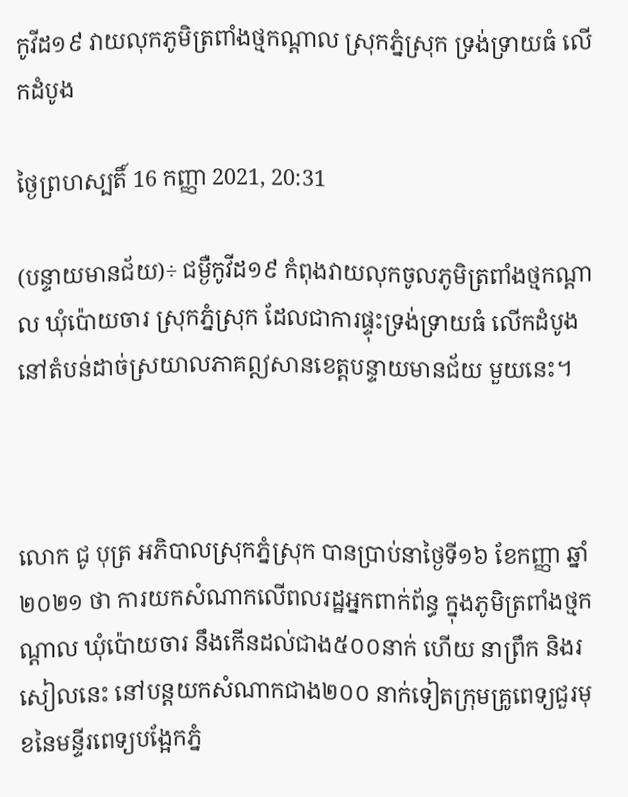កូវីដ១៩ វាយលុកភូមិត្រពាំងថ្មកណ្តាល ស្រុកភ្នំស្រុក ទ្រង់ទ្រាយធំ លើកដំបូង

ថ្ងៃព្រហស្បតិ៍ 16 កញ្ញា 2021, 20:31

(បន្ទាយមានជ័យ)÷ ជម្ងឺកូវីដ១៩ កំពុងវាយលុកចូលភូមិត្រពាំងថ្មកណ្តាល ឃុំប៉ោយចារ ស្រុកភ្នំស្រុក ដែលជាការផ្ទុះទ្រង់ទ្រាយធំ លើកដំបូងនៅតំបន់ដាច់ស្រយាលភាគឦសានខេត្តបន្ទាយមានជ័យ មួយនេះ។



លោក ជូ បុត្រ អភិបាលស្រុកភ្នំស្រុក បានប្រាប់នាថ្ងៃទី១៦ ខែកញ្ញា ឆ្នាំ២០២១ ថា ការយកសំណាកលើពលរដ្ឋអ្នកពាក់ព័ន្ធ ក្នុងភូមិត្រពាំងថ្មកណ្តាល ឃុំប៉ោយចារ នឹងកើនដល់ជាង៥០០នាក់ ហើយ នាព្រឹក និងរសៀលនេះ នៅបន្តយកសំណាកជាង២០០ នាក់ទៀតក្រុមគ្រូពេទ្យជួរមុខនៃមន្ទីរពេទ្យបង្អែកភ្នំ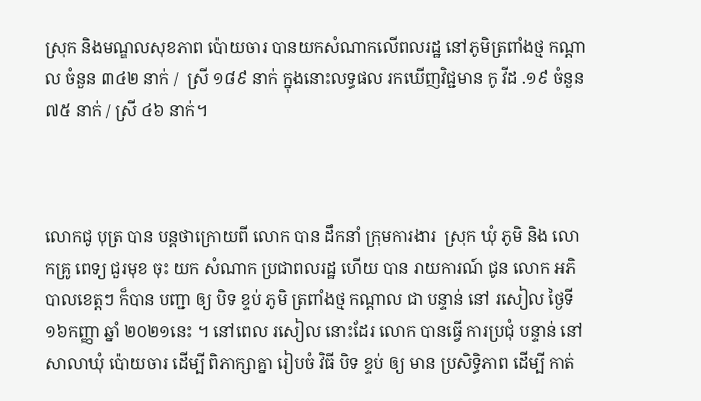ស្រុក និងមណ្ឌលសុខភាព ប៉ោយចារ បានយកសំណាកលើពលរដ្ឋ នៅភូមិត្រពាំងថ្ម កណ្តាល ចំនួន ៣៤២ នាក់ /  ស្រី ១៨៩ នាក់ ក្នុងនោះលទ្ធផល រកឃើញវិជ្ជមាន កូ វីដ .១៩ ចំនួន ៧៥ នាក់ / ស្រី ៤៦ នាក់។



លោកជូ បុត្រ បាន បន្តថាក្រោយពី លោក បាន ដឹកនាំ ក្រុមការងារ  ស្រុក ឃុំ ភូមិ និង លោកគ្រូ ពេទ្យ ជួរមុខ ចុះ យក សំណាក ប្រជាពលរដ្ឋ ហើយ បាន រាយការណ៍ ជូន លោក អភិបាលខេត្តៗ ក៏បាន បញ្ជា ឲ្យ បិទ ខ្ទប់ ភូមិ ត្រពាំងថ្ម កណ្តាល ជា បន្ទាន់ នៅ រសៀល ថ្ងៃទី ១៦កញ្ញា ឆ្នាំ ២០២១នេះ ។ នៅពេល រសៀល នោះដែរ លោក បានធ្វើ ការប្រជុំ បន្ទាន់ នៅ សាលាឃុំ ប៉ោយចារ ដើម្បី ពិភាក្សាគ្នា រៀបចំ វិធី បិទ ខ្ទប់ ឲ្យ មាន ប្រសិទ្ធិភាព ដើម្បី កាត់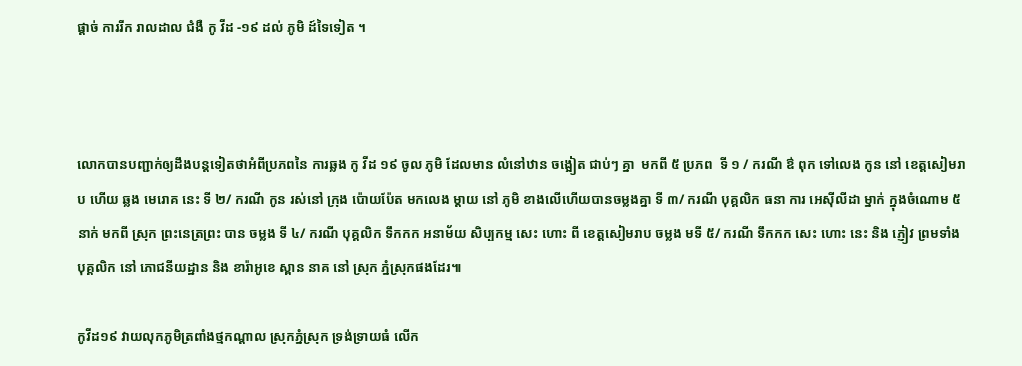ផ្តាច់ ការរីក រាលដាល ជំងឺ កូ វីដ -១៩ ដល់ ភូមិ ដ៍ទៃទៀត ។



លោកបានបញ្ជាក់ឲ្យដឹងបន្តទៀតថាអំពីប្រភពនៃ ការឆ្លង កូ វីដ ១៩ ចូល ភូមិ ដែលមាន លំនៅឋាន ចង្អៀត ជាប់ៗ គ្នា  មកពី ៥ ប្រភព  ទី ១ / ករណី ឳ ពុក ទៅលេង កូន នៅ ខេត្តសៀមរាប ហើយ ឆ្លង មេរោគ នេះ ទី ២/ ករណី កូន រស់នៅ ក្រុង ប៉ោយប៉ែត មកលេង ម្តាយ នៅ ភូមិ ខាងលើហើយបានចម្លងគ្នា ទី ៣/ ករណី បុគ្គលិក ធនា ការ អេស៊ីលីដា ម្នាក់ ក្នុងចំណោម ៥ នាក់ មកពី ស្រុក ព្រះនេត្រព្រះ បាន ចម្លង ទី ៤/ ករណី បុគ្គលិក ទឹកកក អនាម័យ សិប្បកម្ម សេះ ហោះ ពី ខេត្តសៀមរាប ចម្លង មទី ៥/ ករណី ទឹកកក សេះ ហោះ នេះ និង ភ្ញៀវ ព្រមទាំង បុគ្គលិក នៅ ភោជនីយដ្ឋាន និង ខារ៉ាអូខេ ស្ពាន នាគ នៅ ស្រុក ភ្នំស្រុកផងដែរ៕

កូវីដ១៩ វាយលុកភូមិត្រពាំងថ្មកណ្តាល ស្រុកភ្នំស្រុក ទ្រង់ទ្រាយធំ លើក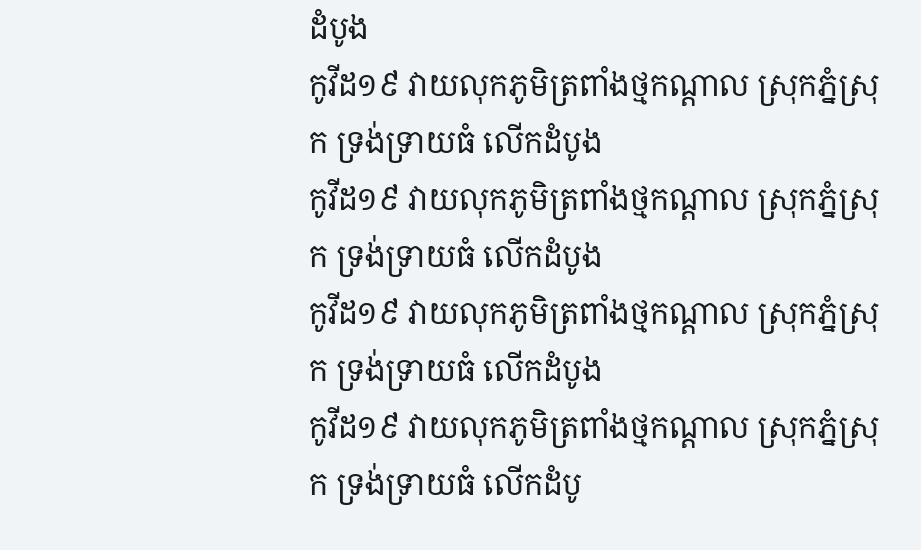ដំបូង
កូវីដ១៩ វាយលុកភូមិត្រពាំងថ្មកណ្តាល ស្រុកភ្នំស្រុក ទ្រង់ទ្រាយធំ លើកដំបូង
កូវីដ១៩ វាយលុកភូមិត្រពាំងថ្មកណ្តាល ស្រុកភ្នំស្រុក ទ្រង់ទ្រាយធំ លើកដំបូង
កូវីដ១៩ វាយលុកភូមិត្រពាំងថ្មកណ្តាល ស្រុកភ្នំស្រុក ទ្រង់ទ្រាយធំ លើកដំបូង
កូវីដ១៩ វាយលុកភូមិត្រពាំងថ្មកណ្តាល ស្រុកភ្នំស្រុក ទ្រង់ទ្រាយធំ លើកដំបូ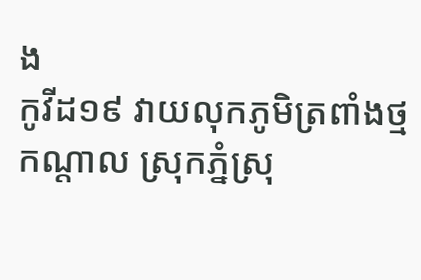ង
កូវីដ១៩ វាយលុកភូមិត្រពាំងថ្មកណ្តាល ស្រុកភ្នំស្រុ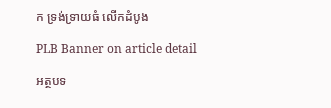ក ទ្រង់ទ្រាយធំ លើកដំបូង

PLB Banner on article detail

អត្ថបទ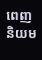ពេញនិយម